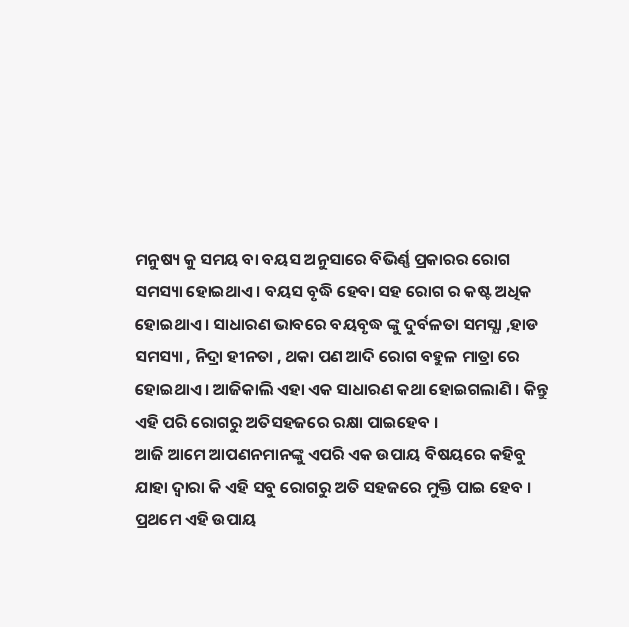ମନୁଷ୍ୟ କୁ ସମୟ ବା ବୟସ ଅନୁସାରେ ବିଭିର୍ଣ୍ଣ ପ୍ରକାରର ରୋଗ ସମସ୍ୟା ହୋଇଥାଏ । ବୟସ ବୃଦ୍ଧି ହେବା ସହ ରୋଗ ର କଷ୍ଟ ଅଧିକ ହୋଇଥାଏ । ସାଧାରଣ ଭାବରେ ବୟବୃଦ୍ଧ ଙ୍କୁ ଦୁର୍ବଳତା ସମସ୍ଯା ,ହାଡ ସମସ୍ୟା , ନିଦ୍ରା ହୀନତା , ଥକା ପଣ ଆଦି ରୋଗ ବହୁଳ ମାତ୍ରା ରେ ହୋଇଥାଏ । ଆଜିକାଲି ଏହା ଏକ ସାଧାରଣ କଥା ହୋଇଗଲାଣି । କିନ୍ତୁ ଏହି ପରି ରୋଗରୁ ଅତିସହଜରେ ରକ୍ଷା ପାଇହେବ ।
ଆଜି ଆମେ ଆପଣନମାନଙ୍କୁ ଏପରି ଏକ ଉପାୟ ବିଷୟରେ କହିବୁ ଯାହା ଦ୍ଵାରା କି ଏହି ସବୁ ରୋଗରୁ ଅତି ସହଜରେ ମୁକ୍ତି ପାଇ ହେବ । ପ୍ରଥମେ ଏହି ଉପାୟ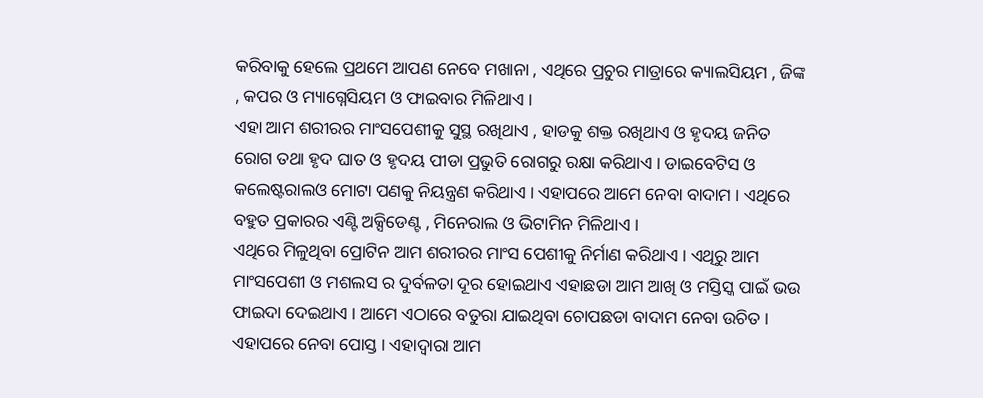କରିବାକୁ ହେଲେ ପ୍ରଥମେ ଆପଣ ନେବେ ମଖାନା , ଏଥିରେ ପ୍ରଚୁର ମାତ୍ରାରେ କ୍ୟାଲସିୟମ , ଜିଙ୍କ , କପର ଓ ମ୍ୟାଗ୍ନେସିୟମ ଓ ଫାଇବାର ମିଳିଥାଏ ।
ଏହା ଆମ ଶରୀରର ମାଂସପେଶୀକୁ ସୁସ୍ଥ ରଖିଥାଏ , ହାଡକୁ ଶକ୍ତ ରଖିଥାଏ ଓ ହୃଦୟ ଜନିତ ରୋଗ ତଥା ହୃଦ ଘାତ ଓ ହୃଦୟ ପୀଡା ପ୍ରଭୁତି ରୋଗରୁ ରକ୍ଷା କରିଥାଏ । ଡାଇବେଟିସ ଓ କଲେଷ୍ଟରାଲଓ ମୋଟା ପଣକୁ ନିୟନ୍ତ୍ରଣ କରିଥାଏ । ଏହାପରେ ଆମେ ନେବା ବାଦାମ । ଏଥିରେ ବହୁତ ପ୍ରକାରର ଏଣ୍ଟି ଅକ୍ସିଡେଣ୍ଟ , ମିନେରାଲ ଓ ଭିଟାମିନ ମିଳିଥାଏ ।
ଏଥିରେ ମିଳୁଥିବା ପ୍ରୋଟିନ ଆମ ଶରୀରର ମାଂସ ପେଶୀକୁ ନିର୍ମାଣ କରିଥାଏ । ଏଥିରୁ ଆମ ମାଂସପେଶୀ ଓ ମଶଲସ ର ଦୁର୍ବଳତା ଦୂର ହୋଇଥାଏ ଏହାଛଡା ଆମ ଆଖି ଓ ମସ୍ତିସ୍କ ପାଇଁ ଭଉ ଫାଇଦା ଦେଇଥାଏ । ଆମେ ଏଠାରେ ବତୁରା ଯାଇଥିବା ଚୋପଛଡା ବାଦାମ ନେବା ଉଚିତ । ଏହାପରେ ନେବା ପୋସ୍ତ । ଏହାଦ୍ଵାରା ଆମ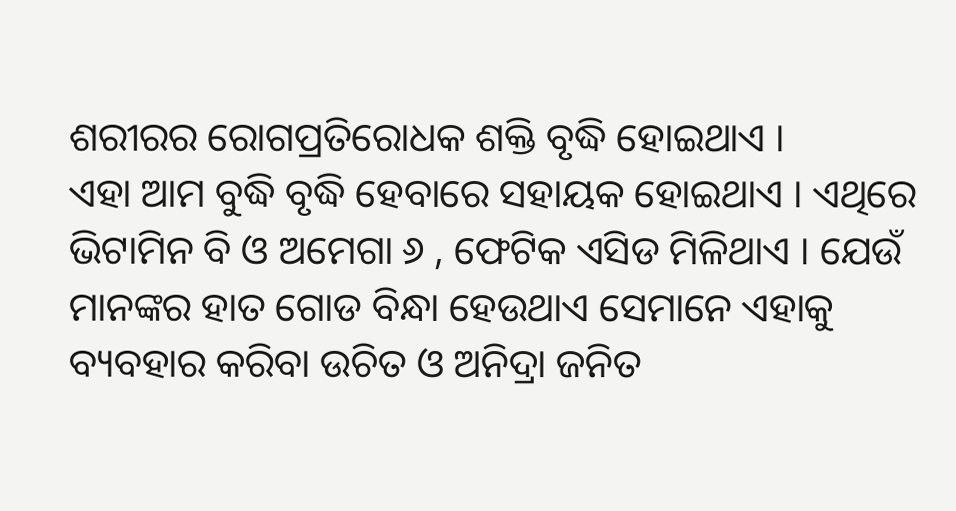ଶରୀରର ରୋଗପ୍ରତିରୋଧକ ଶକ୍ତି ବୃଦ୍ଧି ହୋଇଥାଏ ।
ଏହା ଆମ ବୁଦ୍ଧି ବୃଦ୍ଧି ହେବାରେ ସହାୟକ ହୋଇଥାଏ । ଏଥିରେ ଭିଟାମିନ ବି ଓ ଅମେଗା ୬ , ଫେଟିକ ଏସିଡ ମିଳିଥାଏ । ଯେଉଁ ମାନଙ୍କର ହାତ ଗୋଡ ବିନ୍ଧା ହେଉଥାଏ ସେମାନେ ଏହାକୁ ବ୍ୟବହାର କରିବା ଉଚିତ ଓ ଅନିଦ୍ରା ଜନିତ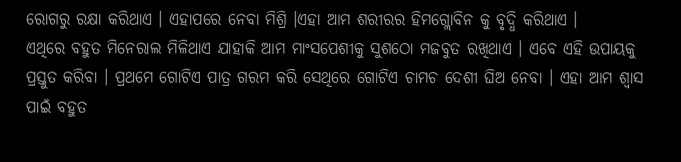ରୋଗରୁ ରକ୍ଷା କରିଥାଏ । ଏହାପରେ ନେବା ମିଶ୍ରି ।ଏହା ଆମ ଶରୀରର ହିମଗ୍ଲୋବିନ କୁ ବୃଦ୍ଧି କରିଥାଏ ।
ଏଥିରେ ବହୁତ ମିନେରାଲ ମିଳିଥାଏ ଯାହାକି ଆମ ମାଂସପେଶୀକୁ ସୁଶଠୋ ମଜବୁତ ରଖିଥାଏ । ଏବେ ଏହି ଉପାୟକୁ ପ୍ରସ୍ତୁତ କରିବା । ପ୍ରଥମେ ଗୋଟିଏ ପାତ୍ର ଗରମ କରି ସେଥିରେ ଗୋଟିଏ ଚାମଚ ଦେଶୀ ଘିଅ ନେବା । ଏହା ଆମ ଶ୍ଵାସ ପାଇଁ ବହୁତ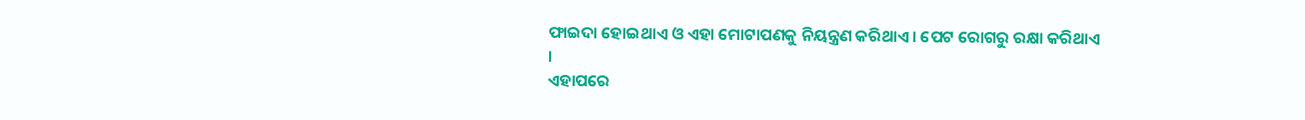ଫାଇଦା ହୋଇଥାଏ ଓ ଏହା ମୋଟାପଣକୁ ନିୟନ୍ତ୍ରଣ କରିଥାଏ । ପେଟ ରୋଗରୁ ରକ୍ଷା କରିଥାଏ ।
ଏହାପରେ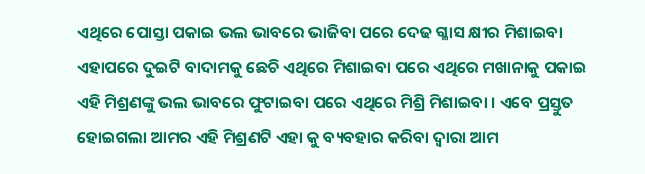ଏଥିରେ ପୋସ୍ତା ପକାଇ ଭଲ ଭାବରେ ଭାଜିବା ପରେ ଦେଢ ଗ୍ଳାସ କ୍ଷୀର ମିଶାଇବା ଏହାପରେ ଦୁଇଟି ବାଦାମକୁ ଛେଚି ଏଥିରେ ମିଶାଇବା ପରେ ଏଥିରେ ମଖାନାକୁ ପକାଇ ଏହି ମିଶ୍ରଣଙ୍କୁ ଭଲ ଭାବରେ ଫୁଟାଇବା ପରେ ଏଥିରେ ମିଶ୍ରି ମିଶାଇବା । ଏବେ ପ୍ରସ୍ତୁତ ହୋଇଗଲା ଆମର ଏହି ମିଶ୍ରଣଟି ଏହା କୁ ବ୍ୟବହାର କରିବା ଦ୍ଵାରା ଆମ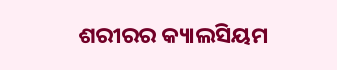ଶରୀରର କ୍ୟାଲସିୟମ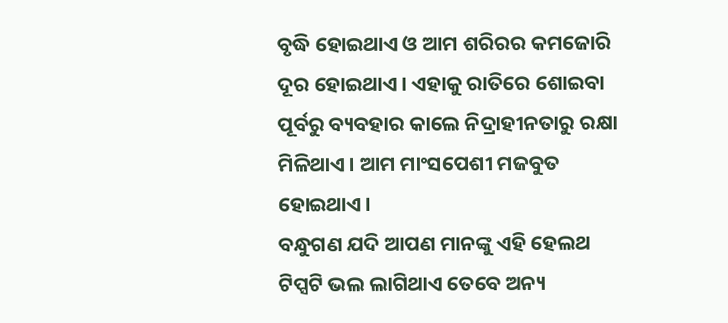ବୃଦ୍ଧି ହୋଇଥାଏ ଓ ଆମ ଶରିରର କମଜୋରି ଦୂର ହୋଇଥାଏ । ଏହାକୁ ରାତିରେ ଶୋଇବା ପୂର୍ବରୁ ବ୍ୟବହାର କାଲେ ନିଦ୍ରାହୀନତାରୁ ରକ୍ଷା ମିଳିଥାଏ । ଆମ ମାଂସପେଶୀ ମଜବୁତ ହୋଇଥାଏ ।
ବନ୍ଧୁଗଣ ଯଦି ଆପଣ ମାନଙ୍କୁ ଏହି ହେଲଥ ଟିପ୍ସଟି ଭଲ ଲାଗିଥାଏ ତେବେ ଅନ୍ୟ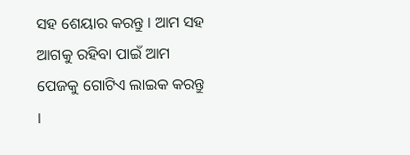ସହ ଶେୟାର କରନ୍ତୁ । ଆମ ସହ ଆଗକୁ ରହିବା ପାଇଁ ଆମ ପେଜକୁ ଗୋଟିଏ ଲାଇକ କରନ୍ତୁ ।